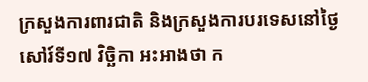ក្រសួងការពារជាតិ និងក្រសួងការបរទេសនៅថ្ងៃសៅរ៍ទី១៧ វិច្ឆិកា អះអាងថា ក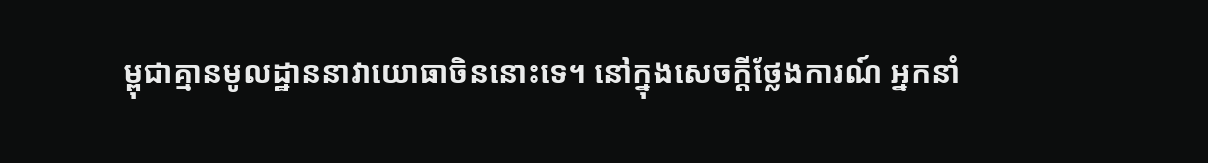ម្ពុជាគ្មានមូលដ្ឋាននាវាយោធាចិននោះទេ។ នៅក្នុងសេចក្តីថ្លែងការណ៍ អ្នកនាំ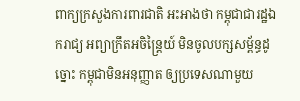ពាក្យក្រសួងការពារជាតិ អះអាងថា កម្ពុជាជារដ្ឋឯករាជ្យ អព្យាក្រឹតអចិន្ត្រៃយ៍ មិនចូលបក្សសម្ព័ន្ធដូច្នោះ កម្ពុជាមិនអនុញ្ញាត ឲ្យប្រទេសណាមួយ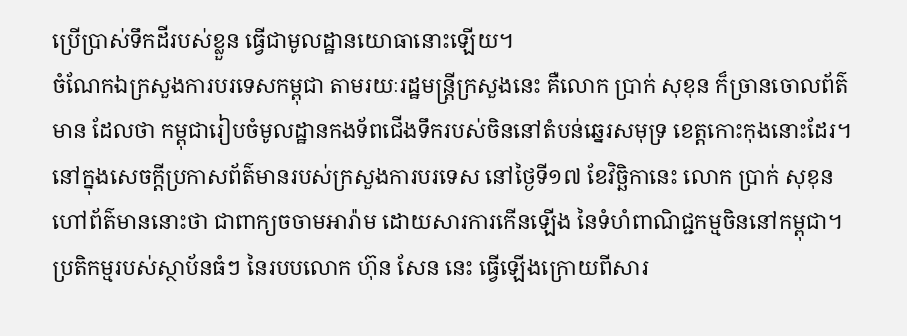ប្រើប្រាស់ទឹកដីរបស់ខ្លួន ធ្វើជាមូលដ្ឋានយោធានោះឡើយ។
ចំណែកឯក្រសួងការបរទេសកម្ពុជា តាមរយៈរដ្ឋមន្រ្តីក្រសួងនេះ គឺលោក ប្រាក់ សុខុន ក៏ច្រានចោលព័ត៌មាន ដែលថា កម្ពុជារៀបចំមូលដ្ឋានកងទ័ពជើងទឹករបស់ចិននៅតំបន់ឆ្នេរសមុទ្រ ខេត្តកោះកុងនោះដែរ។ នៅក្នុងសេចក្តីប្រកាសព័ត៌មានរបស់ក្រសួងការបរទេស នៅថ្ងៃទី១៧ ខែវិច្ឆិកានេះ លោក ប្រាក់ សុខុន ហៅព័ត៌មាននោះថា ជាពាក្យចចាមអារ៉ាម ដោយសារការកើនឡើង នៃទំហំពាណិជ្ជកម្មចិននៅកម្ពុជា។
ប្រតិកម្មរបស់ស្ថាប័នធំៗ នៃរបបលោក ហ៊ុន សែន នេះ ធ្វើឡើងក្រោយពីសារ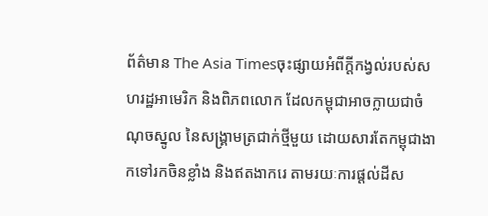ព័ត៌មាន The Asia Timesចុះផ្សាយអំពីក្តីកង្វល់របស់សហរដ្ឋអាមេរិក និងពិភពលោក ដែលកម្ពុជាអាចក្លាយជាចំណុចស្នូល នៃសង្គ្រាមត្រជាក់ថ្មីមួយ ដោយសារតែកម្ពុជាងាកទៅរកចិនខ្លាំង និងឥតងាករេ តាមរយៈការផ្តល់ដីស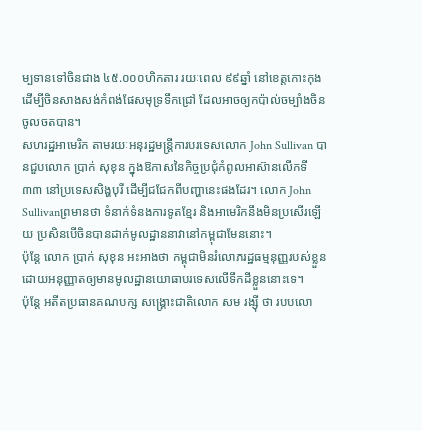ម្បទានទៅចិនជាង ៤៥.០០០ហិកតារ រយៈពេល ៩៩ឆ្នាំ នៅខេត្តកោះកុង ដើម្បីចិនសាងសង់កំពង់ផែសមុទ្រទឹកជ្រៅ ដែលអាចឲ្យកប៉ាល់ចម្បាំងចិន ចូលចតបាន។
សហរដ្ឋអាមេរិក តាមរយៈអនុរដ្ឋមន្រ្តីការបរទេសលោក John Sullivan បានជួបលោក ប្រាក់ សុខុន ក្នុងឱកាសនៃកិច្ចប្រជុំកំពូលអាស៊ានលើកទី ៣៣ នៅប្រទេសសិង្ហបុរី ដើម្បីជជែកពីបញ្ហានេះផងដែរ។ លោក John Sullivanព្រមានថា ទំនាក់ទំនងការទូតខ្មែរ និងអាមេរិកនឹងមិនប្រសើរឡើយ ប្រសិនបើចិនបានដាក់មូលដ្ឋាននាវានៅកម្ពុជាមែននោះ។
ប៉ុន្តែ លោក ប្រាក់ សុខុន អះអាងថា កម្ពុជាមិនរំលោភរដ្ឋធម្មនុញ្ញរបស់ខ្លួន ដោយអនុញ្ញាតឲ្យមានមូលដ្ឋានយោធាបរទេសលើទឹកដីខ្លួននោះទេ។
ប៉ុន្តែ អតីតប្រធានគណបក្ស សង្គ្រោះជាតិលោក សម រង្ស៊ី ថា របបលោ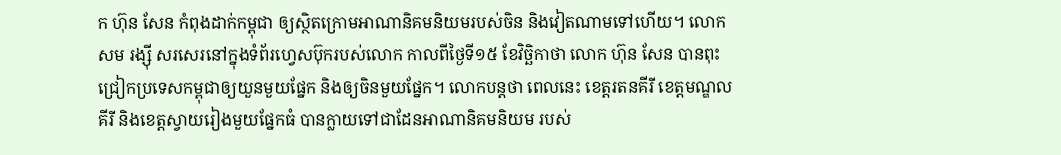ក ហ៊ុន សែន កំពុងដាក់កម្ពុជា ឲ្យស្ថិតក្រោមអាណានិគមនិយមរបស់ចិន និងវៀតណាមទៅហើយ។ លោក សម រង្ស៊ី សរសេរនៅក្នុងទំព័រហ្វេសប៊ុករបស់លោក កាលពីថ្ងៃទី១៥ ខែវិច្ឆិកាថា លោក ហ៊ុន សែន បានពុះជ្រៀកប្រទេសកម្ពុជាឲ្យយួនមួយផ្នែក និងឲ្យចិនមួយផ្នែក។ លោកបន្តថា ពេលនេះ ខេត្តរតនគីរី ខេត្តមណ្ឌលគីរី និងខេត្តស្វាយរៀងមួយផ្នែកធំ បានក្លាយទៅជាដែនអាណានិគមនិយម របស់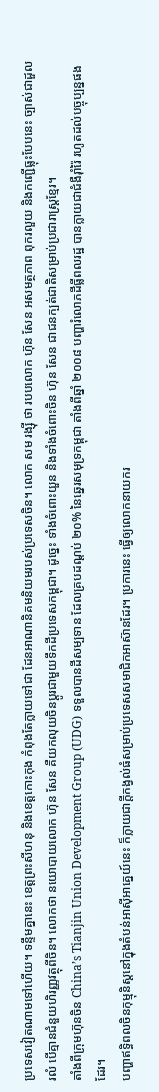ប្រទេសវៀតណាមទៅហើយ។ ទន្ទឹមគ្នានេះ ខេត្តព្រះសីហនុ និងខេត្តកោះកុង កំពុងតែក្លាយទៅជា ដែនអាណានិគមនិយមរបស់ប្រទេសចិន។ លោក សម រង្ស៊ី ថា របបលោក ហ៊ុន សែន អសមត្ថភាព ពុករលួយ និងកញ្ជើធ្លុះបែបនេះ ច្បាស់ជាដួលរលំ បើគ្មានជំនួយហិរញ្ញវត្ថុពីចិន។ លោកថា នយោបាយលោក ហ៊ុន សែន គឺយកលុយចិនប្តូរជាមួយទឹកដីប្រទេសកម្ពុជា។ ដូច្នេះ ទាំងចំពោះយួន និងទាំងចំពោះចិន ហ៊ុន សែន ជាជនក្បត់ជាតិសម្រាប់ប្រជារាស្ត្រខ្មែរ។
តាំងពីក្រុមហ៊ុនចិន China’s Tianjin Union Development Group (UDG) ទទួលបានដីសម្បទាន ដែលគ្របដណ្តប់ ២០% នៃឆ្នេរសមុទ្រកម្ពុជា តាំងពីឆ្នាំ ២០០៨ បញ្ហារំលោភដីធ្លីពលរដ្ឋ បានក្លាយជាជំងឺរ៉ាំរ៉ៃ រហូតដល់បច្ចុប្បន្នផងដែរ។
បញ្ហាឥទ្ធិពលចិនកុម្មុនិស្តនៅក្នុងតំបន់អាស៊ីអាគ្នេយ៍នេះ ក៏ក្លាយជាក្តីកង្វល់ធំសម្រាប់ប្រទេសសមាជិកអាស៊ានដែរ។ ប្រការនេះ ធ្វើឲ្យលោកនាយករ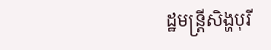ដ្ឋមន្រ្តីសិង្ហបុរី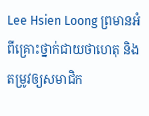Lee Hsien Loong ព្រមានអំពីគ្រោះថ្នាក់ជាយថាហេតុ និងតម្រូវឲ្យសមាជិក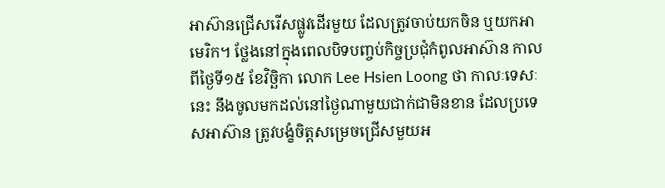អាស៊ានជ្រើសរើសផ្លូវដើរមួយ ដែលត្រូវចាប់យកចិន ឬយកអាមេរិក។ ថ្លែងនៅក្នុងពេលបិទបញ្ចប់កិច្ចប្រជុំកំពូលអាស៊ាន កាលពីថ្ងៃទី១៥ ខែវិច្ឆិកា លោក Lee Hsien Loong ថា កាលៈទេសៈនេះ នឹងចូលមកដល់នៅថ្ងៃណាមួយជាក់ជាមិនខាន ដែលប្រទេសអាស៊ាន ត្រូវបង្ខំចិត្តសម្រេចជ្រើសមួយអ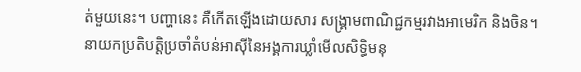ត់មួយនេះ។ បញ្ហានេះ គឺកើតឡើងដោយសារ សង្គ្រាមពាណិជ្ជកម្មរវាងអាមេរិក និងចិន។
នាយកប្រតិបត្តិប្រចាំតំបន់អាស៊ីនៃអង្គការឃ្លាំមើលសិទ្ធិមនុ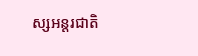ស្សអន្តរជាតិ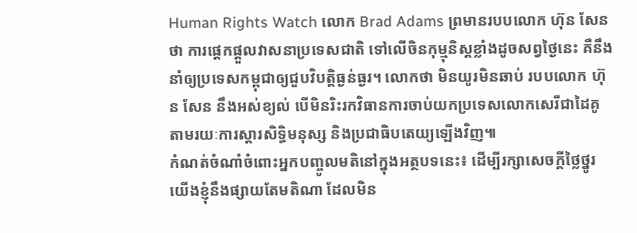Human Rights Watch លោក Brad Adams ព្រមានរបបលោក ហ៊ុន សែន ថា ការផ្តេកផ្តួលវាសនាប្រទេសជាតិ ទៅលើចិនកុម្មុនិស្តខ្លាំងដូចសព្វថ្ងៃនេះ គឺនឹងនាំឲ្យប្រទេសកម្ពុជាឲ្យជួបវិបត្តិធ្ងន់ធ្ងរ។ លោកថា មិនយូរមិនឆាប់ របបលោក ហ៊ុន សែន នឹងអស់ខ្យល់ បើមិនរិះរកវិធានការចាប់យកប្រទេសលោកសេរីជាដៃគូ តាមរយៈការស្តារសិទ្ធិមនុស្ស និងប្រជាធិបតេយ្យឡើងវិញ៕
កំណត់ចំណាំចំពោះអ្នកបញ្ចូលមតិនៅក្នុងអត្ថបទនេះ៖ ដើម្បីរក្សាសេចក្ដីថ្លៃថ្នូរ យើងខ្ញុំនឹងផ្សាយតែមតិណា ដែលមិន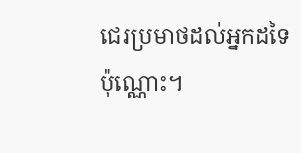ជេរប្រមាថដល់អ្នកដទៃប៉ុណ្ណោះ។